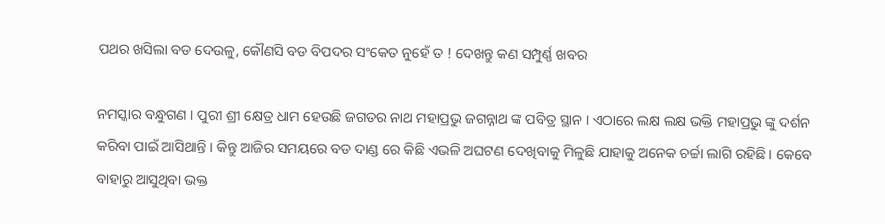ପଥର ଖସିଲା ବଡ ଦେଉଳୁ, କୌଣସି ବଡ ବିପଦର ସଂକେତ ନୁହେଁ ତ ! ଦେଖନ୍ତୁ କଣ ସମ୍ପୁର୍ଣ୍ଣ ଖବର

ନମସ୍କାର ବନ୍ଧୁଗଣ । ପୁରୀ ଶ୍ରୀ କ୍ଷେତ୍ର ଧାମ ହେଉଛି ଜଗତର ନାଥ ମହାପ୍ରଭୁ ଜଗନ୍ନାଥ ଙ୍କ ପବିତ୍ର ସ୍ଥାନ । ଏଠାରେ ଲକ୍ଷ ଲକ୍ଷ ଭକ୍ତି ମହାପ୍ରଭୁ ଙ୍କୁ ଦର୍ଶନ କରିବା ପାଇଁ ଆସିଥାନ୍ତି । କିନ୍ତୁ ଆଜିର ସମୟରେ ବଡ ଦାଣ୍ଡ ରେ କିଛି ଏଭଳି ଅଘଟଣ ଦେଖିବାକୁ ମିଳୁଛି ଯାହାକୁ ଅନେକ ଚର୍ଚ୍ଚା ଲାଗି ରହିଛି । କେବେ ବାହାରୁ ଆସୁଥିବା ଭକ୍ତ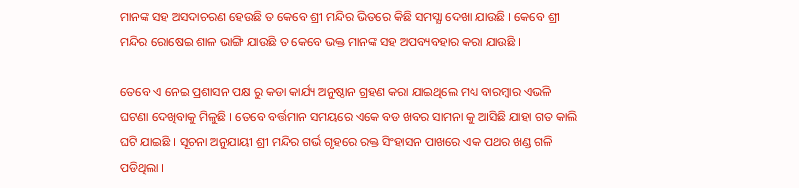ମାନଙ୍କ ସହ ଅସଦାଚରଣ ହେଉଛି ତ କେବେ ଶ୍ରୀ ମନ୍ଦିର ଭିତରେ କିଛି ସମସ୍ଯା ଦେଖା ଯାଉଛି । କେବେ ଶ୍ରୀ ମନ୍ଦିର ରୋଷେଇ ଶାଳ ଭାଙ୍ଗି ଯାଉଛି ତ କେବେ ଭକ୍ତ ମାନଙ୍କ ସହ ଅପବ୍ୟବହାର କରା ଯାଉଛି ।

ତେବେ ଏ ନେଇ ପ୍ରଶାସନ ପକ୍ଷ ରୁ କଡା କାର୍ଯ୍ୟ ଅନୁଷ୍ଠାନ ଗ୍ରହଣ କରା ଯାଇଥିଲେ ମଧ୍ୟ ବାରମ୍ବାର ଏଭଳି ଘଟଣା ଦେଖିବାକୁ ମିଳୁଛି । ତେବେ ବର୍ତ୍ତମାନ ସମୟରେ ଏକେ ବଡ ଖବର ସାମନା କୁ ଆସିଛି ଯାହା ଗତ କାଲି ଘଟି ଯାଇଛି । ସୂଚନା ଅନୁଯାୟୀ ଶ୍ରୀ ମନ୍ଦିର ଗର୍ଭ ଗୃହରେ ରକ୍ତ ସିଂହାସନ ପାଖରେ ଏକ ପଥର ଖଣ୍ଡ ଗଳି ପଡିଥିଲା ।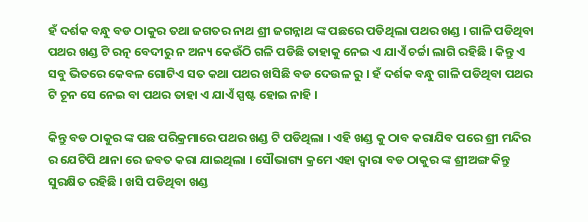ହଁ ଦର୍ଶକ ବନ୍ଧୁ ବଡ ଠାକୁର ତଥା ଜଗତର ନାଥ ଶ୍ରୀ ଜଗନ୍ନାଥ ଙ୍କ ପଛରେ ପଡିଥିଲା ପଥର ଖଣ୍ଡ । ଗାଳି ପଡିଥିବା ପଥର ଖଣ୍ଡ ଟି ରତ୍ନ ବେଦୀରୁ ନ ଅନ୍ୟ କେଉଁଠି ଗଳି ପଡିଛି ତାହାକୁ ନେଇ ଏ ଯାଏଁ ଚର୍ଚ୍ଚା ଲାଗି ରହିଛି । କିନ୍ତୁ ଏ ସବୁ ଭିତରେ କେବଳ ଗୋଟିଏ ସତ କଥା ପଥର ଖସିଛି ବଡ ଦେଉଳ ରୁ । ହଁ ଦର୍ଶକ ବନ୍ଧୁ ଗାଳି ପଡିଥିବା ପଥର ଟି ଚୂନ ସେ ନେଇ ବା ପଥର ତାହା ଏ ଯାଏଁ ସ୍ପଷ୍ଟ ହୋଇ ନାହି ।

କିନ୍ତୁ ବଡ ଠାକୁର ଙ୍କ ପଛ ପରିକ୍ରମାରେ ପଥର ଖଣ୍ଡ ଟି ପଡିଥିଲା । ଏହି ଖଣ୍ଡ କୁ ଠାବ କରାଯିବ ପରେ ଶ୍ରୀ ମନ୍ଦିର ର ଯେଟିପି ଥାନା ରେ ଜବତ କରା ଯାଇଥିଲା । ସୌଭାଗ୍ୟ କ୍ରମେ ଏହା ଦ୍ଵାରା ବଡ ଠାକୁର ଙ୍କ ଶ୍ରୀଅଙ୍ଗ କିନ୍ତୁ ସୁରକ୍ଷିତ ରହିଛି । ଖସି ପଡିଥିବା ଖଣ୍ଡ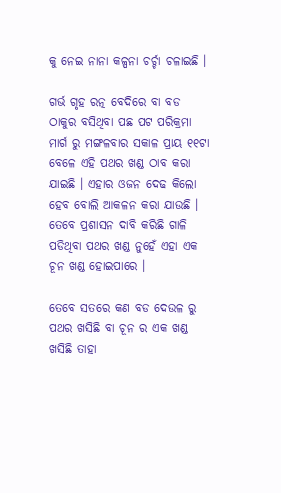କୁ ନେଇ ନାନା କଳ୍ପନା ଚର୍ଚ୍ଚା ଚଳାଇଛି ।

ଗର୍ଭ ଗୃହ ରତ୍ନ ବେଦିରେ ବା ବଡ ଠାକୁର ବସିଥିବା ପଛ ପଟ ପରିକ୍ରମା ମାର୍ଗ ରୁ ମଙ୍ଗଳବାର ସକାଳ ପ୍ରାୟ ୧୧ଟା ବେଳେ ଏହି ପଥର ଖଣ୍ଡ ଠାବ କରା ଯାଇଛି । ଏହାର ଓଜନ ଦେଢ କିଲୋ ହେବ ବୋଲି ଆକଳନ କରା ଯାଉଛି । ତେବେ ପ୍ରଶାସନ ଦାବି କରିଛି ଗାଳି ପଡିଥିବା ପଥର ଖଣ୍ଡ ନୁହେଁ ଏହା ଏକ ଚୂନ ଖଣ୍ଡ ହୋଇପାରେ ।

ତେବେ ସତରେ କଣ ବଡ ଦେଉଳ ରୁ ପଥର ଖସିଛି ବା ଚୂନ ର ଏକ ଖଣ୍ଡ ଖସିଛି ତାହା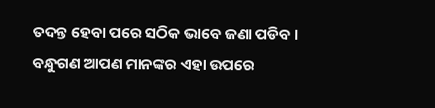ତଦନ୍ତ ହେବା ପରେ ସଠିକ ଭାବେ ଜଣା ପଡିବ । ବନ୍ଧୁଗଣ ଆପଣ ମାନଙ୍କର ଏହା ଉପରେ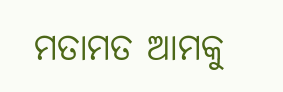ମତାମତ ଆମକୁ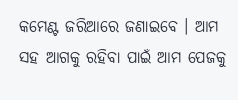କମେଣ୍ଟ ଜରିଆରେ ଜଣାଇବେ । ଆମ ସହ ଆଗକୁ ରହିବା ପାଇଁ ଆମ ପେଜକୁ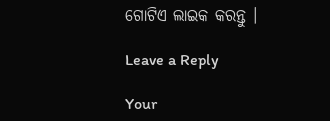ଗୋଟିଏ ଲାଇକ କରନ୍ତୁ ।

Leave a Reply

Your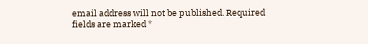email address will not be published. Required fields are marked *